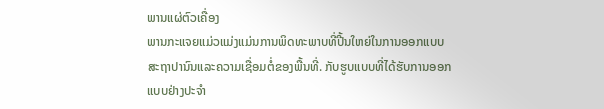ພານແຜ່ຕົວເຄື່ອງ
ພານກະແຈຍແມ່ວແມ່ງແມ່ນການພິດທະພາບທີ່ປີ້ນໃຫຍ່ໃນການອອກແບບສະຖາປານົນແລະຄວາມເຊື່ອມຕໍ່ຂອງພື້ນທີ່. ກັບຮູບແບບທີ່ໄດ້ຮັບການອອກແບບຢ່າງປະຈຳ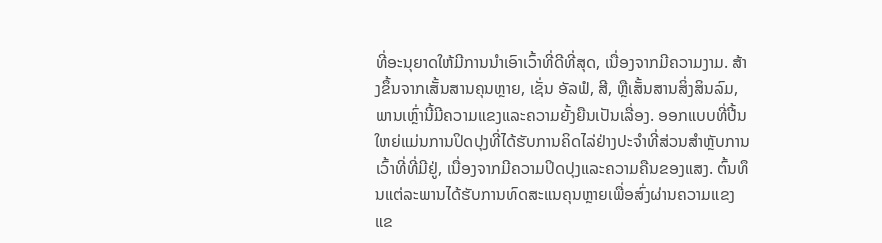ທີ່ອະນຸຍາດໃຫ້ມີການນຳເອົາເວົ້າທີ່ດີທີ່ສຸດ, ເນື່ອງຈາກມີຄວາມງາມ. ສ້າງຂຶ້ນຈາກເສັ້ນສານຄຸນຫຼາຍ, ເຊັ່ນ ອັລຟໍ, ສີ, ຫຼືເສັ້ນສານສິ່ງສິນລົມ, ພານເຫຼົ່ານີ້ມີຄວາມແຂງແລະຄວາມຍັ້ງຍືນເປັນເລື່ອງ. ອອກແບບທີ່ປີ້ນໃຫຍ່ແມ່ນການປິດປຸງທີ່ໄດ້ຮັບການຄິດໄລ່ຢ່າງປະຈຳທີ່ສ່ວນສຳຫຼັບການເວົ້າທີ່ທີ່ມີຢູ່, ເນື່ອງຈາກມີຄວາມປິດປຸງແລະຄວາມຄືນຂອງແສງ. ຕົ້ນທຶນແຕ່ລະພານໄດ້ຮັບການທົດສະແນຄຸນຫຼາຍເພື່ອສົ່ງຜ່ານຄວາມແຂງແຂ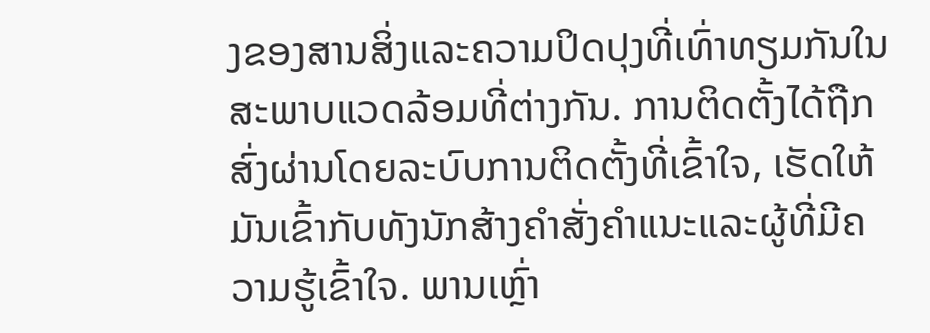ງຂອງສານສິ່ງແລະຄວາມປິດປຸງທີ່ເທົ່າທຽມກັນໃນສະພາບແວດລ້ອມທີ່ຕ່າງກັນ. ການຕິດຕັ້ງໄດ້ຖືກສົ່ງຜ່ານໂດຍລະບົບການຕິດຕັ້ງທີ່ເຂົ້າໃຈ, ເຮັດໃຫ້ມັນເຂົ້າກັບທັງນັກສ້າງຄຳສັ່ງຄຳແນະແລະຜູ້ທີ່ມີຄວາມຮູ້ເຂົ້າໃຈ. ພານເຫຼົ່າ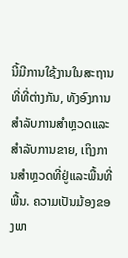ນີ້ມີການໃຊ້ງານໃນສະຖານທີ່ທີ່ຕ່າງກັນ, ທັງອົງການສຳລັບການສຳຫຼວດແລະສຳລັບການຂາຍ, ເຖິງການສຳຫຼວດທີ່ຢູ່ແລະພື້ນທີ່ພື້ນ. ຄວາມເປັນມ້ອງຂອງພາ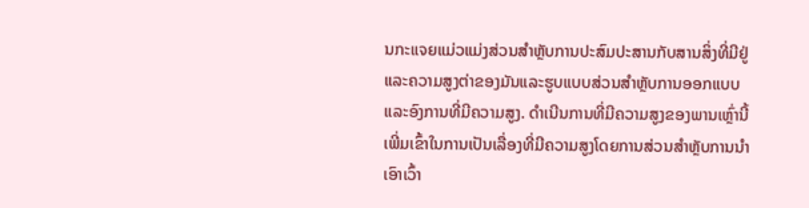ນກະແຈຍແມ່ວແມ່ງສ່ວນສຳຫຼັບການປະສົມປະສານກັບສານສິ່ງທີ່ມີຢູ່ແລະຄວາມສູງຕ່າຂອງມັນແລະຮູບແບບສ່ວນສຳຫຼັບການອອກແບບແລະອົງການທີ່ມີຄວາມສູງ. ດຳເນີນການທີ່ມີຄວາມສູງຂອງພານເຫຼົ່ານີ້ເພີ່ມເຂົ້າໃນການເປັນເລື່ອງທີ່ມີຄວາມສູງໂດຍການສ່ວນສຳຫຼັບການນຳເອົາເວົ້າ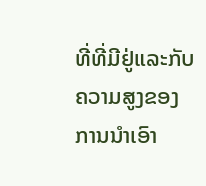ທີ່ທີ່ມີຢູ່ແລະກັບຄວາມສູງຂອງການນຳເອົາ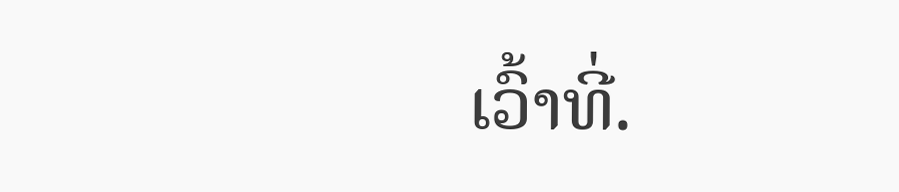ເວົ້າທີ່.